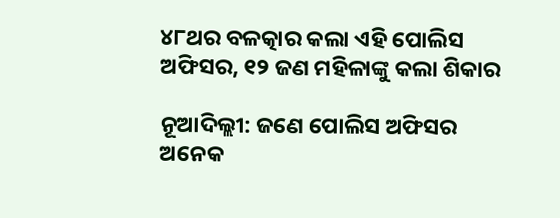୪୮ଥର ବଳତ୍କାର କଲା ଏହି ପୋଲିସ ଅଫିସର, ୧୨ ଜଣ ମହିଳାଙ୍କୁ କଲା ଶିକାର

ନୂଆଦିଲ୍ଲୀ: ଜଣେ ପୋଲିସ ଅଫିସର ଅନେକ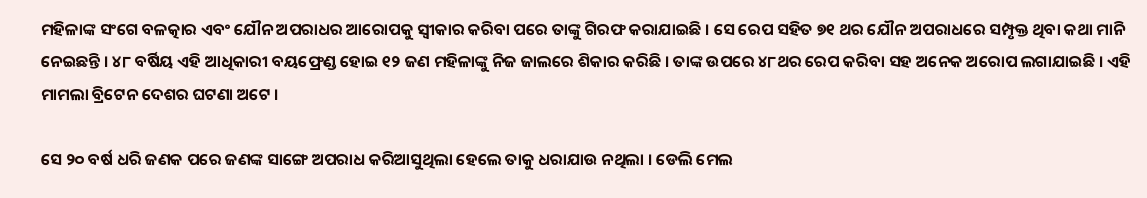ମହିଳାଙ୍କ ସଂଗେ ବଳତ୍କାର ଏବଂ ଯୌନ ଅପରାଧର ଆରୋପକୁ ସ୍ୱୀକାର କରିବା ପରେ ତାଙ୍କୁ ଗିରଫ କରାଯାଇଛି । ସେ ରେପ ସହିତ ୭୧ ଥର ଯୌନ ଅପରାଧରେ ସମ୍ପୃକ୍ତ ଥିବା କଥା ମାନି ନେଇଛନ୍ତି । ୪୮ ବର୍ଷିୟ ଏହି ଆଧିକାରୀ ବୟଫ୍ରେଣ୍ଡ ହୋଇ ୧୨ ଜଣ ମହିଳାଙ୍କୁ ନିଜ ଜାଲରେ ଶିକାର କରିଛି । ତାଙ୍କ ଉପରେ ୪୮ଥର ରେପ କରିବା ସହ ଅନେକ ଅରୋପ ଲଗାଯାଇଛି । ଏହି ମାମଲା ବ୍ରିଟେନ ଦେଶର ଘଟଣା ଅଟେ ।

ସେ ୨୦ ବର୍ଷ ଧରି ଜଣକ ପରେ ଜଣଙ୍କ ସାଙ୍ଗେ ଅପରାଧ କରିଆସୁଥିଲା ହେଲେ ତାକୁ ଧରାଯାଉ ନଥିଲା । ଡେଲି ମେଲ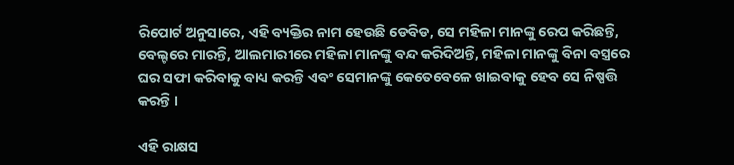ରିପୋର୍ଟ ଅନୁସାରେ, ଏହି ବ୍ୟକ୍ତିର ନାମ ହେଉଛି ଡେବିଡ, ସେ ମହିଳା ମାନଙ୍କୁ ରେପ କରିଛନ୍ତି, ବେଲ୍ଟରେ ମାରନ୍ତି, ଆଲମାରୀରେ ମହିଳା ମାନଙ୍କୁ ବନ୍ଦ କରିଦିଅନ୍ତି, ମହିଳା ମାନଙ୍କୁ ବିନା ବସ୍ତ୍ରରେ ଘର ସଫା କରିବାକୁ ବାଧ୍ୟ କରନ୍ତି ଏବଂ ସେମାନଙ୍କୁ କେତେବେଳେ ଖାଇବାକୁ ହେବ ସେ ନିଷ୍ପତ୍ତି କରନ୍ତି ।

ଏହି ରାକ୍ଷସ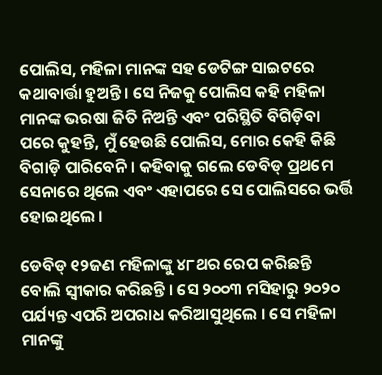ପୋଲିସ, ମହିଳା ମାନଙ୍କ ସହ ଡେଟିଙ୍ଗ ସାଇଟରେ କଥାବାର୍ତ୍ତା ହୁଅନ୍ତି । ସେ ନିଜକୁ ପୋଲିସ କହି ମହିଳା ମାନଙ୍କ ଭରଷା ଜିତି ନିଅନ୍ତି ଏବଂ ପରିସ୍ଥିତି ବିଗିଡ଼ିବା ପରେ କୁହନ୍ତି, ମୁଁ ହେଉଛି ପୋଲିସ, ମୋର କେହି କିଛି ବିଗାଡ଼ି ପାରିବେନି । କହିବାକୁ ଗଲେ ଡେବିଡ୍ ପ୍ରଥମେ ସେନାରେ ଥିଲେ ଏବଂ ଏହାପରେ ସେ ପୋଲିସରେ ଭର୍ତ୍ତି ହୋଇଥିଲେ ।

ଡେବିଡ୍ ୧୨ଜଣ ମହିଳାଙ୍କୁ ୪୮ଥର ରେପ କରିଛନ୍ତି ବୋଲି ସ୍ୱୀକାର କରିଛନ୍ତି । ସେ ୨୦୦୩ ମସିହାରୁ ୨୦୨୦ ପର୍ଯ୍ୟନ୍ତ ଏପରି ଅପରାଧ କରିଆସୁଥିଲେ । ସେ ମହିଳା ମାନଙ୍କୁ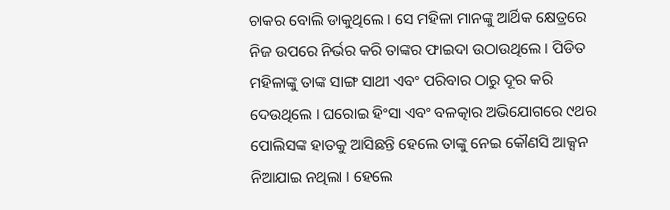ଚାକର ବୋଲି ଡାକୁଥିଲେ । ସେ ମହିଳା ମାନଙ୍କୁ ଆର୍ଥିକ କ୍ଷେତ୍ରରେ ନିଜ ଉପରେ ନିର୍ଭର କରି ତାଙ୍କର ଫାଇଦା ଉଠାଉଥିଲେ । ପିଡିତ ମହିଳାଙ୍କୁ ତାଙ୍କ ସାଙ୍ଗ ସାଥୀ ଏବଂ ପରିବାର ଠାରୁ ଦୂର କରି ଦେଉଥିଲେ । ଘରୋଇ ହିଂସା ଏବଂ ବଳତ୍କାର ଅଭିଯୋଗରେ ୯ଥର ପୋଲିସଙ୍କ ହାତକୁ ଆସିଛନ୍ତି ହେଲେ ତାଙ୍କୁ ନେଇ କୌଣସି ଆକ୍ସନ ନିଆଯାଇ ନଥିଲା । ହେଲେ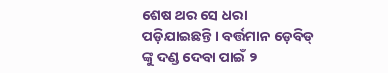ଶେଷ ଥର ସେ ଧରା ପଡ଼ିଯାଇଛନ୍ତି । ବର୍ତ୍ତମାନ ଡ଼େବିଡ୍ ଙ୍କୁ ଦଣ୍ଡ ଦେବା ପାଇଁ ୨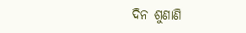ଦିନ ଶୁଣାଣି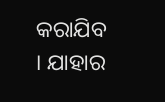କରାଯିବ । ଯାହାର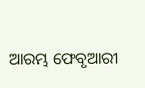ଆରମ୍ଭ ଫେବୃଆରୀ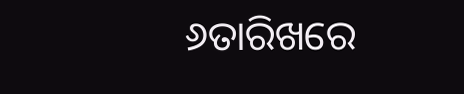୬ତାରିଖରେ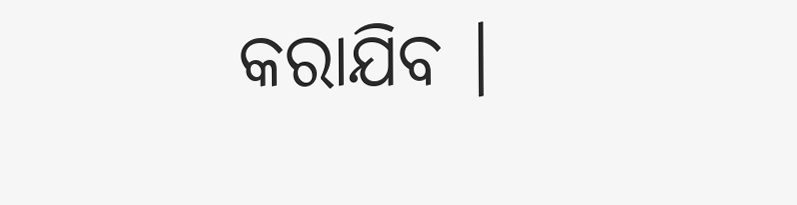କରାଯିବ ।